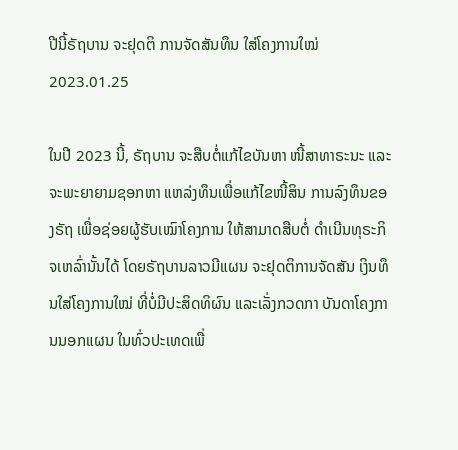ປີນີ້ຣັຖບານ ຈະຢຸດຕິ ການຈັດສັນທຶນ ໃສ່ໂຄງການໃໝ່
2023.01.25

ໃນປີ 2023 ນີ້, ຣັຖບານ ຈະສືບຕໍ່ແກ້ໄຂບັນຫາ ໜີ້ສາທາຣະນະ ແລະ ຈະພະຍາຍາມຊອກຫາ ແຫລ່ງທຶນເພື່ອແກ້ໄຂໜີ້ສິນ ການລົງທຶນຂອງຣັຖ ເພື່ອຊ່ອຍຜູ້ຮັບເໝົາໂຄງການ ໃຫ້ສາມາດສືບຕໍ່ ດຳເນີນທຸຣະກິຈເຫລົ່ານັ້ນໄດ້ ໂດຍຣັຖບານລາວມີແຜນ ຈະຢຸດຕິການຈັດສັນ ເງິນທຶນໃສ່ໂຄງການໃໝ່ ທີ່ບໍ່ມີປະສິດທິຜົນ ແລະເລັ່ງກວດກາ ບັນດາໂຄງການນອກແຜນ ໃນທົ່ວປະເທດເພື່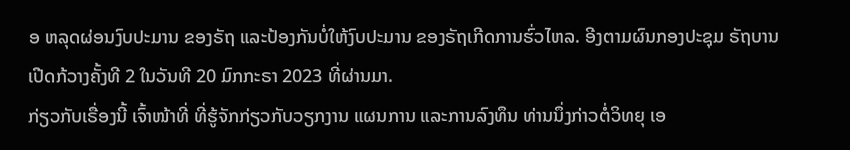ອ ຫລຸດຜ່ອນງົບປະມານ ຂອງຣັຖ ແລະປ້ອງກັນບໍ່ໃຫ້ງົບປະມານ ຂອງຣັຖເກີດການຮົ່ວໄຫລ. ອີງຕາມຜົນກອງປະຊຸມ ຣັຖບານເປີດກ້ວາງຄັ້ງທີ 2 ໃນວັນທີ 20 ມົກກະຣາ 2023 ທີ່ຜ່ານມາ.
ກ່ຽວກັບເຣື່ອງນີ້ ເຈົ້າໜ້າທີ່ ທີ່ຮູ້ຈັກກ່ຽວກັບວຽກງານ ແຜນການ ແລະການລົງທຶນ ທ່ານນຶ່ງກ່າວຕໍ່ວິທຍຸ ເອ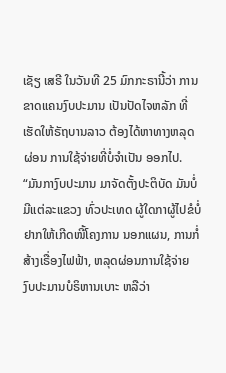ເຊັຽ ເສຣີ ໃນວັນທີ 25 ມົກກະຣານີ້ວ່າ ການຂາດແຄນງົບປະມານ ເປັນປັດໄຈຫລັກ ທີ່ເຮັດໃຫ້ຣັຖບານລາວ ຕ້ອງໄດ້ຫາທາງຫລຸດຜ່ອນ ການໃຊ້ຈ່າຍທີ່ບໍ່ຈຳເປັນ ອອກໄປ.
“ມັນກາງົບປະມານ ມາຈັດຕັ້ງປະຕິບັດ ມັນບໍ່ມີແຕ່ລະແຂວງ ທົ່ວປະເທດ ຜູ້ໃດກາຜູ້ໄປຂໍບໍ່ຢາກໃຫ້ເກີດໜີ້ໂຄງການ ນອກແຜນ, ການກໍ່ສ້າງເຣື່ອງໄຟຟ້າ, ຫລຸດຜ່ອນການໃຊ້ຈ່າຍ ງົບປະມານບໍຣິຫານເບາະ ຫລືວ່າ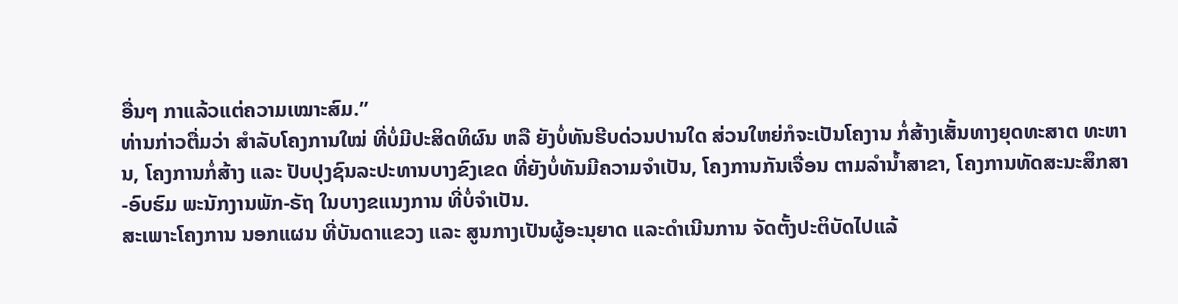ອື່ນໆ ກາແລ້ວແຕ່ຄວາມເໝາະສົມ.”
ທ່ານກ່າວຕື່ມວ່າ ສຳລັບໂຄງການໃໝ່ ທີ່ບໍ່ມີປະສິດທິຜົນ ຫລື ຍັງບໍ່ທັນຮີບດ່ວນປານໃດ ສ່ວນໃຫຍ່ກໍຈະເປັນໂຄງານ ກໍ່ສ້າງເສັ້ນທາງຍຸດທະສາຕ ທະຫານ, ໂຄງການກໍ່ສ້າງ ແລະ ປັບປຸງຊົນລະປະທານບາງຂົງເຂດ ທີ່ຍັງບໍ່ທັນມີຄວາມຈຳເປັນ, ໂຄງການກັນເຈື່ອນ ຕາມລຳນໍ້າສາຂາ, ໂຄງການທັດສະນະສຶກສາ-ອົບຮົມ ພະນັກງານພັກ-ຣັຖ ໃນບາງຂແນງການ ທີ່ບໍ່ຈຳເປັນ.
ສະເພາະໂຄງການ ນອກແຜນ ທີ່ບັນດາແຂວງ ແລະ ສູນກາງເປັນຜູ້ອະນຸຍາດ ແລະດຳເນີນການ ຈັດຕັ້ງປະຕິບັດໄປແລ້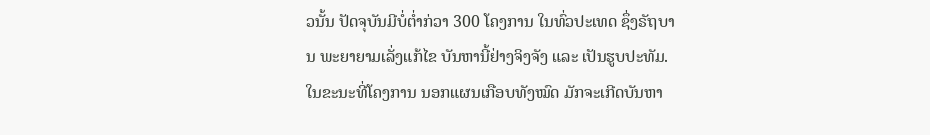ວນັ້ນ ປັດຈຸບັນມີບໍ່ຕໍ່າກ່ວາ 300 ໂຄງການ ໃນທົ່ວປະເທດ ຊຶ່ງຣັຖບານ ພະຍາຍາມເລັ່ງແກ້ໄຂ ບັນຫານີ້ຢ່າງຈິງຈັງ ແລະ ເປັນຮູບປະທັມ.
ໃນຂະນະທີ່ໂຄງການ ນອກແຜນເກືອບທັງໝົດ ມັກຈະເກີດບັນຫາ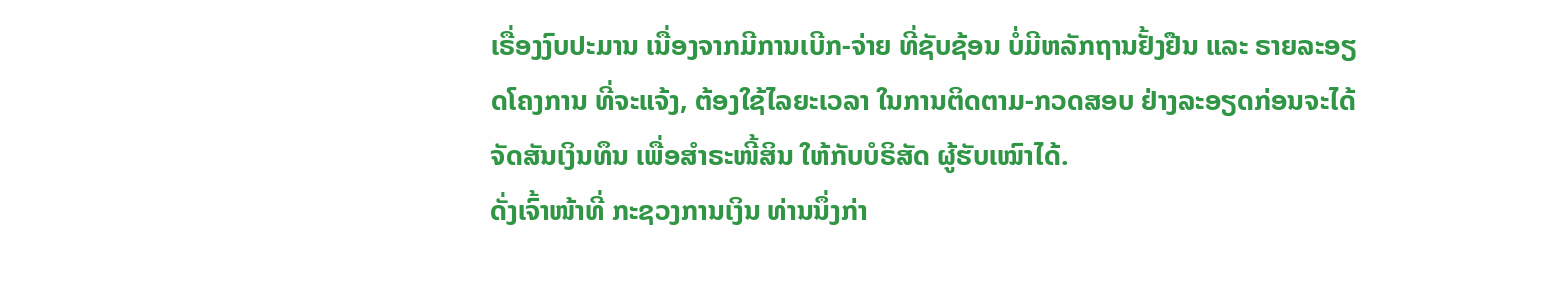ເຣື່ອງງົບປະມານ ເນື່ອງຈາກມີການເບີກ-ຈ່າຍ ທີ່ຊັບຊ້ອນ ບໍ່ມີຫລັກຖານຢັ້ງຢືນ ແລະ ຣາຍລະອຽດໂຄງການ ທີ່ຈະແຈ້ງ, ຕ້ອງໃຊ້ໄລຍະເວລາ ໃນການຕິດຕາມ-ກວດສອບ ຢ່າງລະອຽດກ່ອນຈະໄດ້ຈັດສັນເງິນທຶນ ເພື່ອສຳຣະໜີ້ສິນ ໃຫ້ກັບບໍຣິສັດ ຜູ້ຮັບເໝົາໄດ້.
ດັ່ງເຈົ້າໜ້າທີ່ ກະຊວງການເງິນ ທ່ານນຶ່ງກ່າ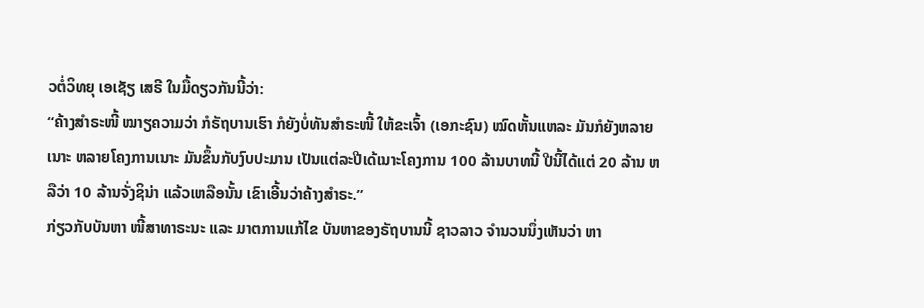ວຕໍ່ວິທຍຸ ເອເຊັຽ ເສຣີ ໃນມື້ດຽວກັນນີ້ວ່າ:
“ຄ້າງສຳຣະໜີ້ ໝາຽຄວາມວ່າ ກໍຣັຖບານເຮົາ ກໍຍັງບໍ່ທັນສຳຣະໜີ້ ໃຫ້ຂະເຈົ້າ (ເອກະຊົນ) ໝົດຫັ້ນແຫລະ ມັນກໍຍັງຫລາຍເນາະ ຫລາຍໂຄງການເນາະ ມັນຂຶ້ນກັບງົບປະມານ ເປັນແຕ່ລະປີເດ້ເນາະໂຄງການ 100 ລ້ານບາທນີ້ ປີນີ້ໄດ້ແຕ່ 20 ລ້ານ ຫລືວ່າ 10 ລ້ານຈັ່ງຊິນ່າ ແລ້ວເຫລືອນັ້ນ ເຂົາເອີ້ນວ່າຄ້າງສຳຣະ.”
ກ່ຽວກັບບັນຫາ ໜີ້ສາທາຣະນະ ແລະ ມາຕການແກ້ໄຂ ບັນຫາຂອງຣັຖບານນີ້ ຊາວລາວ ຈຳນວນນຶ່ງເຫັນວ່າ ຫາ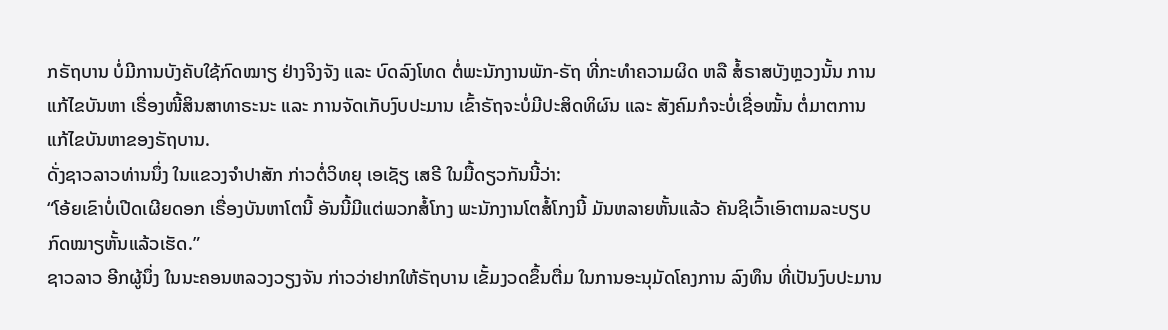ກຣັຖບານ ບໍ່ມີການບັງຄັບໃຊ້ກົດໝາຽ ຢ່າງຈິງຈັງ ແລະ ບົດລົງໂທດ ຕໍ່ພະນັກງານພັກ-ຣັຖ ທີ່ກະທຳຄວາມຜິດ ຫລື ສໍ້ຣາສບັງຫຼວງນັ້ນ ການແກ້ໄຂບັນຫາ ເຣື່ອງໜີ້ສິນສາທາຣະນະ ແລະ ການຈັດເກັບງົບປະມານ ເຂົ້າຣັຖຈະບໍ່ມີປະສິດທິຜົນ ແລະ ສັງຄົມກໍຈະບໍ່ເຊື່ອໝັ້ນ ຕໍ່ມາຕການແກ້ໄຂບັນຫາຂອງຣັຖບານ.
ດັ່ງຊາວລາວທ່ານນຶ່ງ ໃນແຂວງຈຳປາສັກ ກ່າວຕໍ່ວິທຍຸ ເອເຊັຽ ເສຣີ ໃນມື້ດຽວກັນນີ້ວ່າ:
“ໂອ້ຍເຂົາບໍ່ເປີດເຜີຍດອກ ເຣື່ອງບັນຫາໂຕນີ້ ອັນນີ້ມີແຕ່ພວກສໍ້ໂກງ ພະນັກງານໂຕສໍ້ໂກງນີ້ ມັນຫລາຍຫັ້ນແລ້ວ ຄັນຊິເວົ້າເອົາຕາມລະບຽບ ກົດໝາຽຫັ້ນແລ້ວເຮັດ.”
ຊາວລາວ ອີກຜູ້ນຶ່ງ ໃນນະຄອນຫລວງວຽງຈັນ ກ່າວວ່າຢາກໃຫ້ຣັຖບານ ເຂັ້ມງວດຂຶ້ນຕື່ມ ໃນການອະນຸມັດໂຄງການ ລົງທຶນ ທີ່ເປັນງົບປະມານ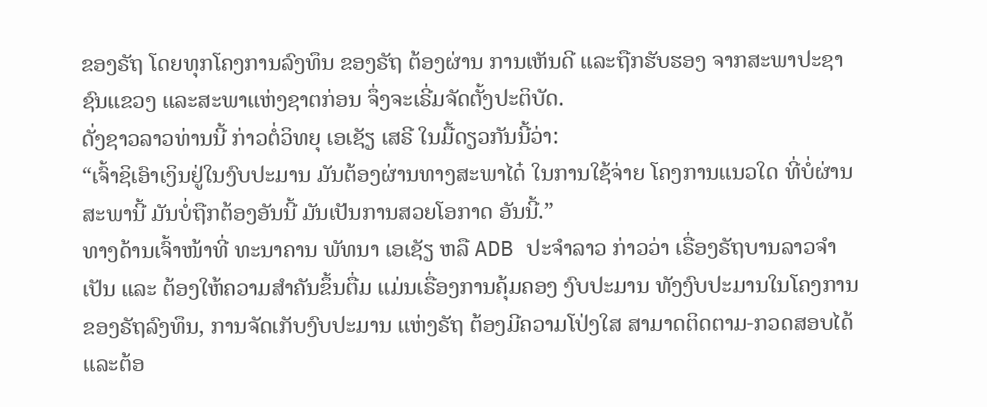ຂອງຣັຖ ໂດຍທຸກໂຄງການລົງທຶນ ຂອງຣັຖ ຕ້ອງຜ່ານ ການເຫັນດີ ແລະຖືກຮັບຮອງ ຈາກສະພາປະຊາຊົນແຂວງ ແລະສະພາແຫ່ງຊາຕກ່ອນ ຈຶ່ງຈະເຣີ່ມຈັດຕັ້ງປະຕິບັດ.
ດັ່ງຊາວລາວທ່ານນີ້ ກ່າວຕໍ່ວິທຍຸ ເອເຊັຽ ເສຣີ ໃນມື້ດຽວກັນນີ້ວ່າ:
“ເຈົ້າຊິເອົາເງິນຢູ່ໃນງົບປະມານ ມັນຕ້ອງຜ່ານທາງສະພາໄດ໋ ໃນການໃຊ້ຈ່າຍ ໂຄງການແນວໃດ ທີ່ບໍ່ຜ່ານສະພານີ້ ມັນບໍ່ຖືກຕ້ອງອັນນີ້ ມັນເປັນການສວຍໂອກາດ ອັນນີ້.”
ທາງດ້ານເຈົ້າໜ້າທີ່ ທະນາຄານ ພັທນາ ເອເຊັຽ ຫລື ADB ປະຈຳລາວ ກ່າວວ່າ ເຣື່ອງຣັຖບານລາວຈຳເປັນ ແລະ ຕ້ອງໃຫ້ຄວາມສຳຄັນຂຶ້ນຕື່ມ ແມ່ນເຣື່ອງການຄຸ້ມຄອງ ງົບປະມານ ທັງງົບປະມານໃນໂຄງການ ຂອງຣັຖລົງທຶນ, ການຈັດເກັບງົບປະມານ ແຫ່ງຣັຖ ຕ້ອງມີຄວາມໂປ່ງໃສ ສາມາດຕິດຕາມ-ກວດສອບໄດ້ ແລະຕ້ອ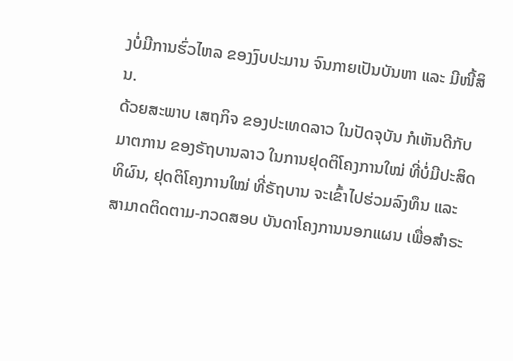ງບໍ່ມີການຮົ່ວໄຫລ ຂອງງົບປະມານ ຈົນກາຍເປັນບັນຫາ ແລະ ມີໜີ້ສິນ.
ດ້ວຍສະພາບ ເສຖກິຈ ຂອງປະເທດລາວ ໃນປັດຈຸບັນ ກໍເຫັນດີກັບມາຕການ ຂອງຣັຖບານລາວ ໃນການຢຸດຕິໂຄງການໃໝ່ ທີ່ບໍ່ມີປະສິດທິຜົນ, ຢຸດຕິໂຄງການໃໝ່ ທີ່ຣັຖບານ ຈະເຂົ້າໄປຮ່ວມລົງທຶນ ແລະ ສາມາດຕິດຕາມ-ກວດສອບ ບັນດາໂຄງການນອກແຜນ ເພື່ອສຳຣະ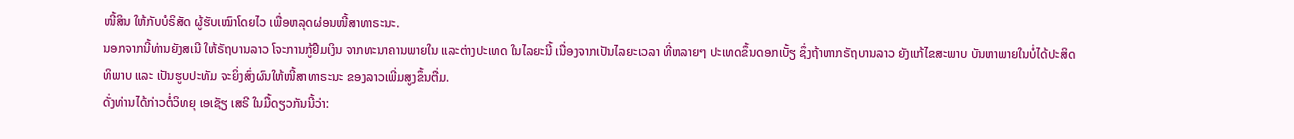ໜີ້ສິນ ໃຫ້ກັບບໍຣິສັດ ຜູ້ຮັບເໝົາໂດຍໄວ ເພື່ອຫລຸດຜ່ອນໜີ້ສາທາຣະນະ.
ນອກຈາກນີ້ທ່ານຍັງສເນີ ໃຫ້ຣັຖບານລາວ ໂຈະການກູ້ຢືມເງິນ ຈາກທະນາຄານພາຍໃນ ແລະຕ່າງປະເທດ ໃນໄລຍະນີ້ ເນື່ອງຈາກເປັນໄລຍະເວລາ ທີ່ຫລາຍໆ ປະເທດຂຶ້ນດອກເບັ້ຽ ຊຶ່ງຖ້າຫາກຣັຖບານລາວ ຍັງແກ້ໄຂສະພາບ ບັນຫາພາຍໃນບໍ່ໄດ້ປະສິດທິພາບ ແລະ ເປັນຮູບປະທັມ ຈະຍິ່ງສົ່ງຜົນໃຫ້ໜີ້ສາທາຣະນະ ຂອງລາວເພີ່ມສູງຂຶ້ນຕື່ມ.
ດັ່ງທ່ານໄດ້ກ່າວຕໍ່ວິທຍຸ ເອເຊັຽ ເສຣີ ໃນມື້ດຽວກັນນີ້ວ່າ: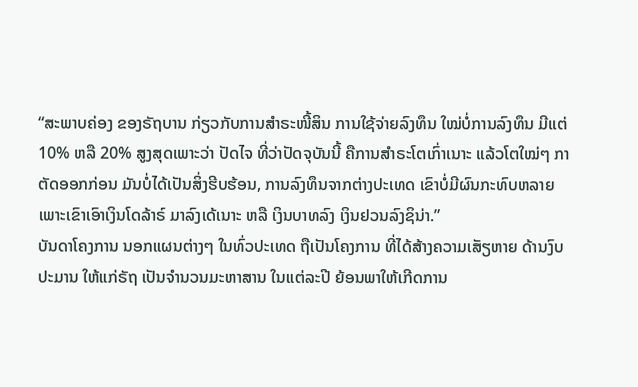“ສະພາບຄ່ອງ ຂອງຣັຖບານ ກ່ຽວກັບການສຳຣະໜີ້ສິນ ການໃຊ້ຈ່າຍລົງທຶນ ໃໝ່ບໍ່ການລົງທຶນ ມີແຕ່ 10% ຫລື 20% ສູງສຸດເພາະວ່າ ປັດໄຈ ທີ່ວ່າປັດຈຸບັນນີ້ ຄືການສຳຣະໂຕເກົ່າເນາະ ແລ້ວໂຕໃໝ່ໆ ກາຕັດອອກກ່ອນ ມັນບໍ່ໄດ້ເປັນສິ່ງຮີບຮ້ອນ, ການລົງທຶນຈາກຕ່າງປະເທດ ເຂົາບໍ່ມີຜົນກະທົບຫລາຍ ເພາະເຂົາເອົາເງິນໂດລ້າຣ໌ ມາລົງເດ້ເນາະ ຫລື ເງິນບາທລົງ ເງິນຢວນລົງຊິນ່າ.”
ບັນດາໂຄງການ ນອກແຜນຕ່າງໆ ໃນທົ່ວປະເທດ ຖືເປັນໂຄງການ ທີ່ໄດ້ສ້າງຄວາມເສັຽຫາຍ ດ້ານງົບປະມານ ໃຫ້ແກ່ຣັຖ ເປັນຈຳນວນມະຫາສານ ໃນແຕ່ລະປີ ຍ້ອນພາໃຫ້ເກີດການ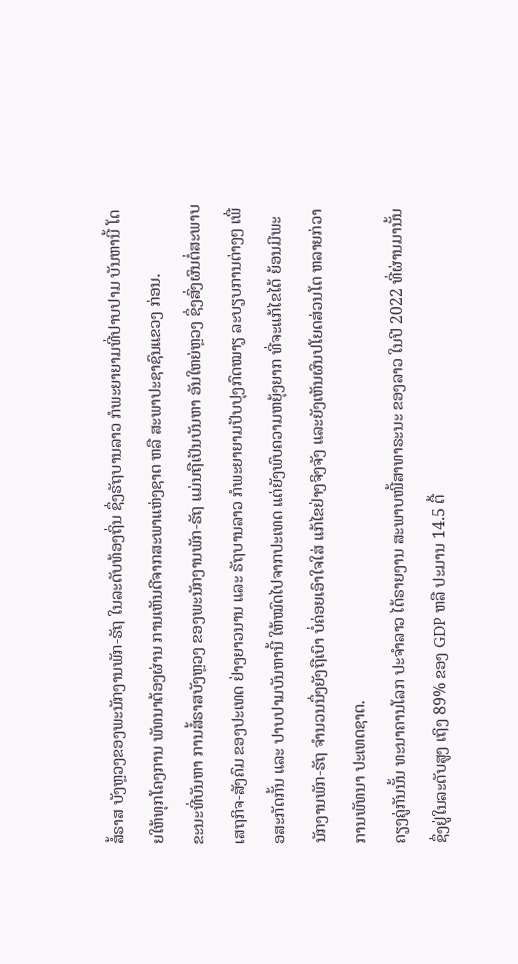ສໍ້ຣາສ ບັງຫຼວງຂອງພະນັກງານພັກ-ຣັຖ ໃນລະດັບທ້ອງຖິ່ນ ຊຶ່ງຣັຖບານລາວ ກໍພະຍາຍາມທີ່ປາບປາມ ບັນຫານີ້ ໂດຍໃຫ້ທຸກໂຄງການ ພັທນາຕ້ອງຜ່ານ ການເຫັນດີຈາກສະພາແຫ່ງຊາຕ ຫລື ສະພາປະຊາຊົນແຂວງ ກ່ອນ.
ຂະນະທີ່ບັນຫາ ການສໍ້ຣາສບັງຫຼວງ ຂອງພະນັກງານພັກ-ຣັຖ ແມ່ນຖືເປັນບັນຫາ ອັນໃຫຍ່ຫຼວງ ຊຶ່ງສົ່ງຜົນຕໍ່ສະພາບ ເສຖກິຈ-ສັງຄົມ ຂອງປະເທດ ຢ່າງຍາວນານ ແລະ ຣັຖບານລາວ ກໍພະຍາຍາມປັບປຸງກົດໝາຽ ລະບຽບການຕ່າງໆ ເພື່ອສະກັດກັ້ນ ແລະ ປາບປາມບັນຫານີ້ ໃຫ້ໝົດໄປຈາກປະເທດ ແຕ່ຍັງພົບຄວາມຫຍຸ້ງຍາກ ທີ່ຈະແກ້ໄຂໄດ້ ຍ້ອນມີພະນັກງານພັກ-ຣັຖ ຈຳນວນນຶ່ງຍັງຖືເບົາ ບໍ່ຄ່ອຍເອົາໃຈໃສ່ ແກ້ໄຂຢ່າງຈິງຈັງ ແລະຍັງເຫັນຜົນປໂຍດສ່ວນໂຕ ຫລາຍກ່ວາການພັທນາ ປະເທດຊາຕ.
ຄຽງຄູ່ກັນນັ້ນ ທະນາຄານໂລກ ປະຈຳລາວ ໄດ້ຣາຍງານ ສະພາບໜີ້ສາທາຣະນະ ຂອງລາວ ໃນປີ 2022 ທີ່ຜ່ານມານັ້ນ ຊຶ່ງຢູ່ໃນລະດັບສູງ ເຖິງ 89% ຂອງ GDP ຫລື ປະມານ 14.5 ຕື້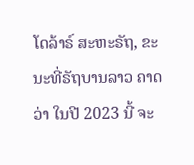ໂດລ້າຣ໌ ສະຫະຣັຖ, ຂະນະທີ່ຣັຖບານລາວ ຄາດວ່າ ໃນປີ 2023 ນີ້ ຈະ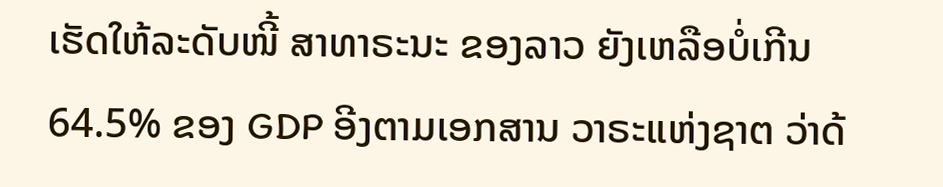ເຮັດໃຫ້ລະດັບໜີ້ ສາທາຣະນະ ຂອງລາວ ຍັງເຫລືອບໍ່ເກີນ 64.5% ຂອງ GDP ອີງຕາມເອກສານ ວາຣະແຫ່ງຊາຕ ວ່າດ້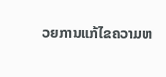ວຍການແກ້ໄຂຄວາມຫ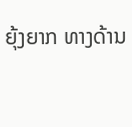ຍຸ້ງຍາກ ທາງດ້ານ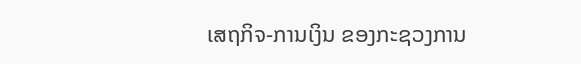ເສຖກິຈ-ການເງິນ ຂອງກະຊວງການ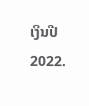ເງິນປີ 2022.